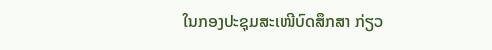ໃນກອງປະຊຸມສະເໜີບົດສຶກສາ ກ່ຽວ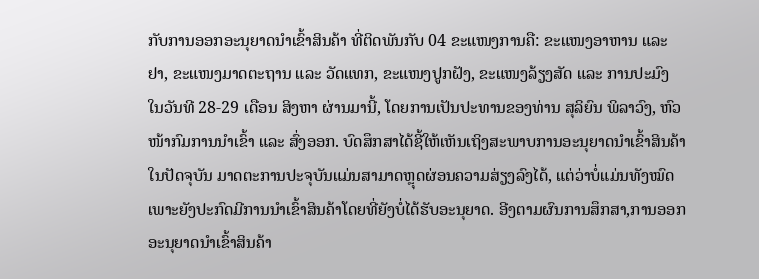ກັບການອອກອະນຸຍາດນໍາເຂົ້າສິນຄ້າ ທີ່ຕິດພັນກັບ 04 ຂະແໜງການຄື: ຂະແໜງອາຫານ ແລະ ຢາ, ຂະແໜງມາດຕະຖານ ແລະ ວັດແທກ, ຂະແໜງປູກຝັງ, ຂະແໜງລ້ຽງສັດ ແລະ ການປະມົງ ໃນວັນທີ 28-29 ເດືອນ ສິງຫາ ຜ່ານມານີ້, ໂດຍການເປັນປະທານຂອງທ່ານ ສຸລິຍົນ ພິລາວົງ, ຫົວໜ້າກົມການນໍາເຂົ້າ ແລະ ສົ່ງອອກ. ບົດສຶກສາໄດ້ຊີ້ໃຫ້ເຫັນເຖິງສະພາບການອະນຸຍາດນຳເຂົ້າສິນຄ້າໃນປັດຈຸບັນ ມາດຕະການປະຈຸບັນແມ່ນສາມາດຫຼຸດຜ່ອນຄວາມສ່ຽງລົງໄດ້, ແຕ່ວ່າບໍ່ແມ່ນທັງໝົດ ເພາະຍັງປະກົດມີການນໍາເຂົ້າສິນຄ້າໂດຍທີ່ຍັງບໍ່ໄດ້ຮັບອະນຸຍາດ. ອີງຕາມຜົນການສຶກສາ,ການອອກອະນຸຍາດນຳເຂົ້າສິນຄ້າ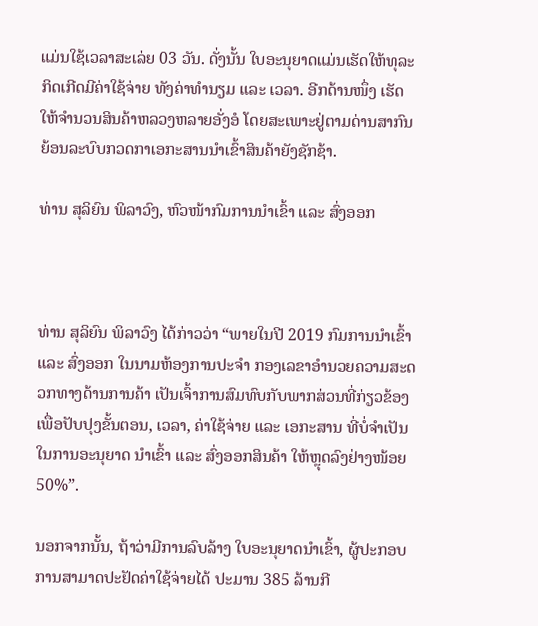ແມ່ນໃຊ້ເວລາສະເລ່ຍ 03 ວັນ. ດັ່ງນັ້ນ ໃບອະນຸຍາດແມ່ນເຮັດໃຫ້ທຸລະກິດເກີດມີຄ່າໃຊ້ຈ່າຍ ທັງຄ່າທຳນຽມ ແລະ ເວລາ. ອີກດ້ານໜຶ່ງ ເຮັດໃຫ້ຈໍານວນສິນຄ້າຫລວງຫລາຍອັ່ງອໍ ໂດຍສະເພາະຢູ່ຕາມດ່ານສາກົນ ຍ້ອນລະບົບກວດກາເອກະສານນຳເຂົ້າສິນຄ້າຍັງຊັກຊ້າ.

ທ່ານ ສຸລິຍົນ ພິລາວົງ, ຫົວໜ້າກົມການນໍາເຂົ້າ ແລະ ສົ່ງອອກ



ທ່ານ ສຸລິຍົນ ພິລາວົງ ໄດ້ກ່າວວ່າ “ພາຍໃນປີ 2019 ກົມການນໍາເຂົ້າ ແລະ ສົ່ງອອກ ໃນນາມຫ້ອງການປະຈໍາ ກອງເລຂາອໍານວຍຄວາມສະດວກທາງດ້ານການຄ້າ ເປັນເຈົ້າການສົມທົບກັບພາກສ່ວນທີ່ກ່ຽວຂ້ອງ ເພື່ອປັບປຸງຂັ້ນຕອນ, ເວລາ, ຄ່າໃຊ້ຈ່າຍ ແລະ ເອກະສານ ທີ່ບໍ່ຈໍາເປັນໃນການອະນຸຍາດ ນໍາເຂົ້າ ແລະ ສົ່ງອອກສິນຄ້າ ໃຫ້ຫຼຸດລົງຢ່າງໜ້ອຍ 50%”.

ນອກຈາກນັ້ນ, ຖ້າວ່າມີການລົບລ້າງ ໃບອະນຸຍາດນໍາເຂົ້າ, ຜູ້ປະກອບການສາມາດປະຢັດຄ່າໃຊ້ຈ່າຍໄດ້ ປະມານ 385 ລ້ານກີ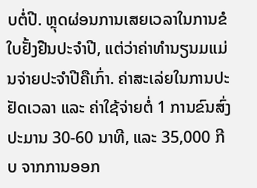ບຕໍ່ປີ. ຫຼຸດຜ່ອນການເສຍເວລາໃນການຂໍໃບຢັ້ງຢືນປະຈຳປີ, ແຕ່ວ່າຄ່າທໍານຽນມແມ່ນຈ່າຍປະຈໍາປີຄືເກົ່າ. ຄ່າສະເລ່ຍໃນການປະຢັດເວລາ ແລະ ຄ່າໃຊ້ຈ່າຍຕໍ່ 1 ການຂົນສົ່ງ ປະມານ 30-60 ນາທີ, ແລະ 35,000 ກີບ ຈາກການອອກ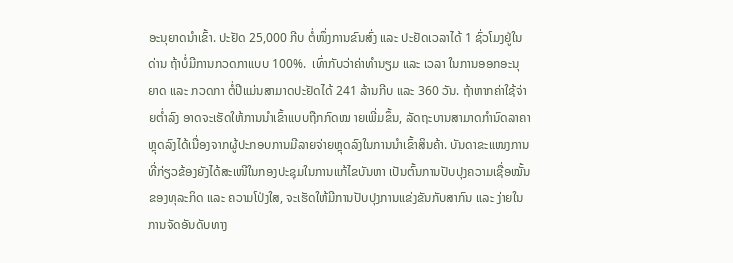ອະນຸຍາດນໍາເຂົ້າ. ປະຢັດ 25,000 ກີບ ຕໍ່ໜຶ່ງການຂົນສົ່ງ ແລະ ປະຢັດເວລາໄດ້ 1 ຊົ່ວໂມງຢູ່ໃນດ່ານ ຖ້າບໍ່ມີການກວດກາແບບ 100%.  ເທົ່າກັບວ່າຄ່າທຳນຽມ ແລະ ເວລາ ໃນການອອກອະນຸຍາດ ແລະ ກວດກາ ຕໍ່ປີແມ່ນສາມາດປະຢັດໄດ້ 241 ລ້ານກີບ ແລະ 360 ວັນ. ຖ້າຫາກຄ່າໃຊ້ຈ່າຍຕ່ຳລົງ ອາດຈະເຮັດໃຫ້ການນໍາເຂົ້າແບບຖືກກົດໝ າຍເພີ່ມຂຶ້ນ, ລັດຖະບານສາມາດກຳນົດລາຄາຫຼຸດລົງໄດ້ເນື່ອງຈາກຜູ້ປະກອບການມີລາຍຈ່າຍຫຼຸດລົງໃນການນຳເຂົ້າສິນຄ້າ. ບັນດາຂະແໜງການທີ່ກ່ຽວຂ້ອງຍັງໄດ້ສະເໜີໃນກອງປະຊຸມໃນການແກ້ໄຂບັນຫາ ເປັນຕົ້ນການປັບປຸງຄວາມເຊື່ອໝັ້ນຂອງທຸລະກິດ ແລະ ຄວາມໂປ່ງໃສ, ຈະເຮັດໃຫ້ມີການປັບປຸງການແຂ່ງຂັນກັບສາກົນ ແລະ ງ່າຍໃນການຈັດອັນດັບທາງ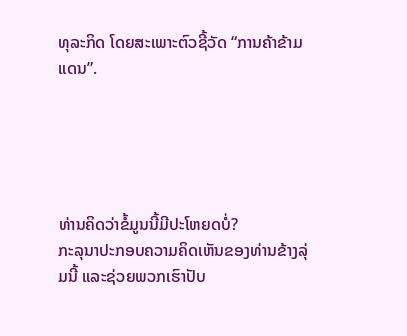ທຸລະກິດ ໂດຍສະເພາະຕົວຊີ້ວັດ “ການຄ້າຂ້າມແດນ”.





ທ່ານຄິດວ່າຂໍ້ມູນນີ້ມີປະໂຫຍດບໍ່?
ກະລຸນາປະກອບຄວາມຄິດເຫັນຂອງທ່ານຂ້າງລຸ່ມນີ້ ແລະຊ່ວຍພວກເຮົາປັບ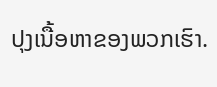ປຸງເນື້ອຫາຂອງພວກເຮົາ.